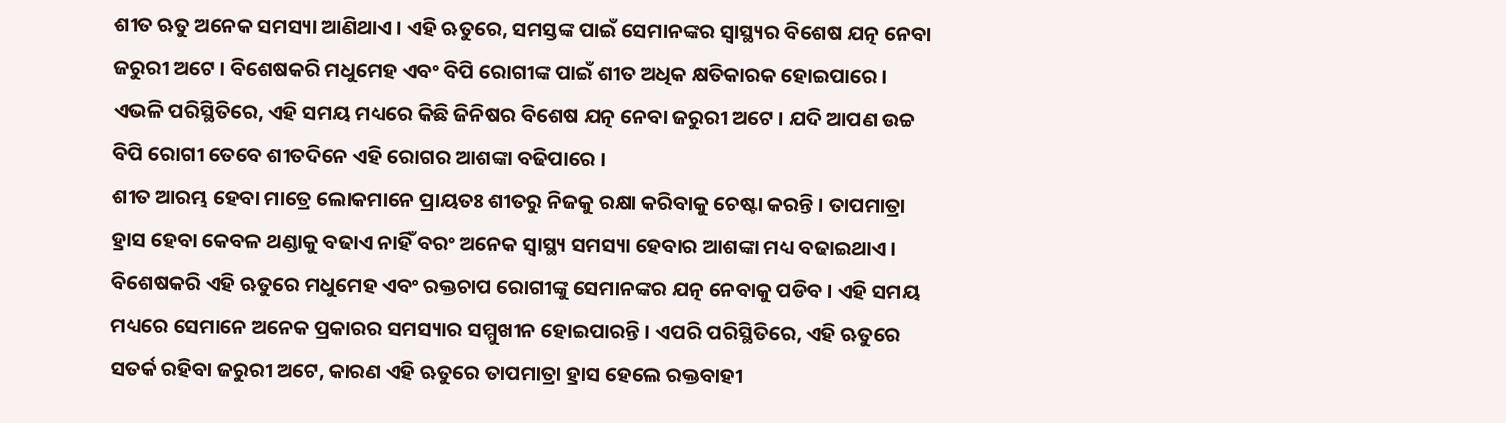ଶୀତ ଋତୁ ଅନେକ ସମସ୍ୟା ଆଣିଥାଏ । ଏହି ଋତୁରେ, ସମସ୍ତଙ୍କ ପାଇଁ ସେମାନଙ୍କର ସ୍ୱାସ୍ଥ୍ୟର ବିଶେଷ ଯତ୍ନ ନେବା ଜରୁରୀ ଅଟେ । ବିଶେଷକରି ମଧୁମେହ ଏବଂ ବିପି ରୋଗୀଙ୍କ ପାଇଁ ଶୀତ ଅଧିକ କ୍ଷତିକାରକ ହୋଇପାରେ । ଏଭଳି ପରିସ୍ଥିତିରେ, ଏହି ସମୟ ମଧ୍ୟରେ କିଛି ଜିନିଷର ବିଶେଷ ଯତ୍ନ ନେବା ଜରୁରୀ ଅଟେ । ଯଦି ଆପଣ ଉଚ୍ଚ ବିପି ରୋଗୀ ତେବେ ଶୀତଦିନେ ଏହି ରୋଗର ଆଶଙ୍କା ବଢିପାରେ ।
ଶୀତ ଆରମ୍ଭ ହେବା ମାତ୍ରେ ଲୋକମାନେ ପ୍ରାୟତଃ ଶୀତରୁ ନିଜକୁ ରକ୍ଷା କରିବାକୁ ଚେଷ୍ଟା କରନ୍ତି । ତାପମାତ୍ରା ହ୍ରାସ ହେବା କେବଳ ଥଣ୍ଡାକୁ ବଢାଏ ନାହିଁ ବରଂ ଅନେକ ସ୍ୱାସ୍ଥ୍ୟ ସମସ୍ୟା ହେବାର ଆଶଙ୍କା ମଧ୍ୟ ବଢାଇଥାଏ । ବିଶେଷକରି ଏହି ଋତୁରେ ମଧୁମେହ ଏବଂ ରକ୍ତଚାପ ରୋଗୀଙ୍କୁ ସେମାନଙ୍କର ଯତ୍ନ ନେବାକୁ ପଡିବ । ଏହି ସମୟ ମଧ୍ୟରେ ସେମାନେ ଅନେକ ପ୍ରକାରର ସମସ୍ୟାର ସମ୍ମୁଖୀନ ହୋଇପାରନ୍ତି । ଏପରି ପରିସ୍ଥିତିରେ, ଏହି ଋତୁରେ ସତର୍କ ରହିବା ଜରୁରୀ ଅଟେ, କାରଣ ଏହି ଋତୁରେ ତାପମାତ୍ରା ହ୍ରାସ ହେଲେ ରକ୍ତବାହୀ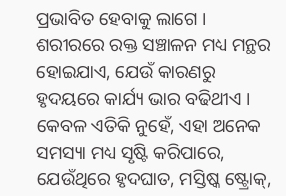ପ୍ରଭାବିତ ହେବାକୁ ଲାଗେ ।
ଶରୀରରେ ରକ୍ତ ସଞ୍ଚାଳନ ମଧ୍ୟ ମନ୍ଥର ହୋଇଯାଏ, ଯେଉଁ କାରଣରୁ ହୃଦୟରେ କାର୍ଯ୍ୟ ଭାର ବଢିଥୀଏ । କେବଳ ଏତିକି ନୁହେଁ, ଏହା ଅନେକ ସମସ୍ୟା ମଧ୍ୟ ସୃଷ୍ଟି କରିପାରେ, ଯେଉଁଥିରେ ହୃଦଘାତ, ମସ୍ତିଷ୍କ ଷ୍ଟ୍ରୋକ୍,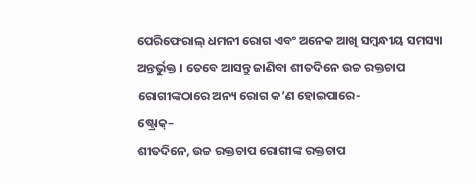ପେରିଫେରାଲ୍ ଧମନୀ ରୋଗ ଏବଂ ଅନେକ ଆଖି ସମ୍ବନ୍ଧୀୟ ସମସ୍ୟା ଅନ୍ତର୍ଭୁକ୍ତ । ତେବେ ଆସନ୍ତୁ ଜାଣିବା ଶୀତଦିନେ ଉଚ୍ଚ ରକ୍ତଚାପ ରୋଗୀଙ୍କଠାରେ ଅନ୍ୟ ରୋଗ କ’ଣ ହୋଇପାରେ-
ଷ୍ଟ୍ରୋକ୍–
ଶୀତଦିନେ, ଉଚ୍ଚ ରକ୍ତଚାପ ରୋଗୀଙ୍କ ରକ୍ତଚାପ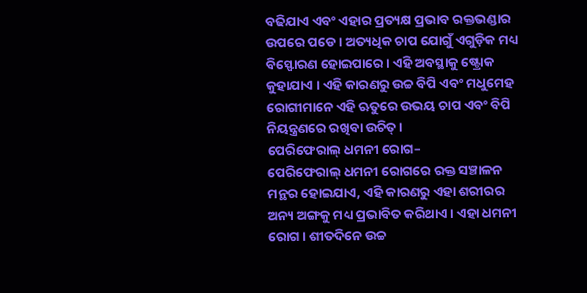ବଢିଯାଏ ଏବଂ ଏହାର ପ୍ରତ୍ୟକ୍ଷ ପ୍ରଭାବ ରକ୍ତଭଣ୍ଡାର ଉପରେ ପଡେ । ଅତ୍ୟଧିକ ଚାପ ଯୋଗୁଁ ଏଗୁଡ଼ିକ ମଧ୍ୟ ବିସ୍ଫୋରଣ ହୋଇପାରେ । ଏହି ଅବସ୍ଥାକୁ ଷ୍ଟ୍ରୋକ କୁହାଯାଏ । ଏହି କାରଣରୁ ଉଚ୍ଚ ବିପି ଏବଂ ମଧୁମେହ ରୋଗୀମାନେ ଏହି ଋତୁରେ ଉଭୟ ଚାପ ଏବଂ ବିପି ନିୟନ୍ତ୍ରଣରେ ରଖିବା ଉଚିତ୍ ।
ପେରିଫେରାଲ୍ ଧମନୀ ରୋଗ–
ପେରିଫେରାଲ୍ ଧମନୀ ରୋଗରେ ରକ୍ତ ସଞ୍ଚାଳନ ମନ୍ଥର ହୋଇଯାଏ, ଏହି କାରଣରୁ ଏହା ଶରୀରର ଅନ୍ୟ ଅଙ୍ଗକୁ ମଧ୍ୟ ପ୍ରଭାବିତ କରିଥାଏ । ଏହା ଧମନୀ ରୋଗ । ଶୀତଦିନେ ଉଚ୍ଚ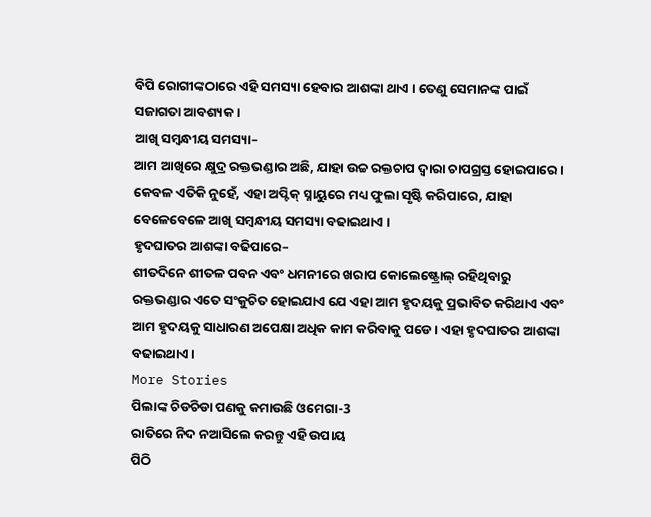ବିପି ରୋଗୀଙ୍କଠାରେ ଏହି ସମସ୍ୟା ହେବାର ଆଶଙ୍କା ଥାଏ । ତେଣୁ ସେମାନଙ୍କ ପାଇଁ ସଜାଗତା ଆବଶ୍ୟକ ।
ଆଖି ସମ୍ବନ୍ଧୀୟ ସମସ୍ୟା–
ଆମ ଆଖିରେ କ୍ଷୁଦ୍ର ରକ୍ତଭଣ୍ଡାର ଅଛି, ଯାହା ଉଚ୍ଚ ରକ୍ତଚାପ ଦ୍ୱାରା ଚାପଗ୍ରସ୍ତ ହୋଇପାରେ । କେବଳ ଏତିକି ନୁହେଁ, ଏହା ଅପ୍ଟିକ୍ ସ୍ନାୟୁରେ ମଧ୍ୟ ଫୁଲା ସୃଷ୍ଟି କରିପାରେ, ଯାହା ବେଳେବେଳେ ଆଖି ସମ୍ବନ୍ଧୀୟ ସମସ୍ୟା ବଢାଇଥାଏ ।
ହୃଦଘାତର ଆଶଙ୍କା ବଢିପାରେ–
ଶୀତଦିନେ ଶୀତଳ ପବନ ଏବଂ ଧମନୀରେ ଖରାପ କୋଲେଷ୍ଟ୍ରୋଲ୍ ରହିଥିବାରୁ ରକ୍ତଭଣ୍ଡାର ଏତେ ସଂକୁଚିତ ହୋଇଯାଏ ଯେ ଏହା ଆମ ହୃଦୟକୁ ପ୍ରଭାବିତ କରିଥାଏ ଏବଂ ଆମ ହୃଦୟକୁ ସାଧାରଣ ଅପେକ୍ଷା ଅଧିକ କାମ କରିବାକୁ ପଡେ । ଏହା ହୃଦଘାତର ଆଶଙ୍କା ବଢାଇଥାଏ ।
More Stories
ପିଲାଙ୍କ ଚିଡଚିଡା ପଣକୁ କମାଉଛି ଓମେଗା-3
ରାତିରେ ନିଦ ନଆସିଲେ କରନ୍ତୁ ଏହି ଉପାୟ
ପିଠି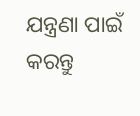ଯନ୍ତ୍ରଣା ପାଇଁ କରନ୍ତୁ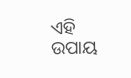ଏହି ଉପାୟ